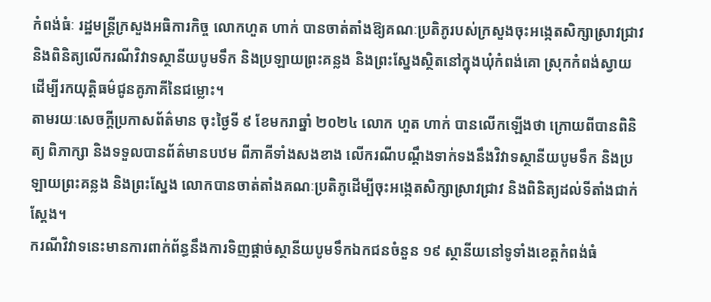កំពង់ធំៈ រដ្ឋមន្ត្រីក្រសួងអធិការកិច្ច លោកហួត ហាក់ បានចាត់តាំងឱ្យគណៈប្រតិភូរបស់ក្រសួងចុះអង្កេតសិក្សាស្រាវជ្រាវ និងពិនិត្យលើករណីវិវាទស្ថានីយបូមទឹក និងប្រឡាយព្រះគន្លង និងព្រះស្នែងស្ថិតនៅក្នុងឃុំកំពង់គោ ស្រុកកំពង់ស្វាយ ដើម្បីរកយុត្តិធម៌ជូនគូភាគីនៃជម្លោះ។
តាមរយៈសេចក្តីប្រកាសព័ត៌មាន ចុះថ្ងៃទី ៩ ខែមករាឆ្នាំ ២០២៤ លោក ហួត ហាក់ បានលើកឡើងថា ក្រោយពីបានពិនិត្យ ពិភាក្សា និងទទួលបានព័ត៌មានបឋម ពីភាគីទាំងសងខាង លើករណីបណ្ដឹងទាក់ទងនឹងវិវាទស្ថានីយបូមទឹក និងប្រឡាយព្រះគន្លង និងព្រះស្នែង លោកបានចាត់តាំងគណៈប្រតិភូដើម្បីចុះអង្កេតសិក្សាស្រាវជ្រាវ និងពិនិត្យដល់ទីតាំងជាក់ស្ដែង។
ករណីវិវាទនេះមានការពាក់ព័ន្ធនឹងការទិញផ្តាច់ស្ថានីយបូមទឹកឯកជនចំនួន ១៩ ស្ថានីយនៅទូទាំងខេត្តកំពង់ធំ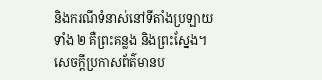និងករណីទំនាស់នៅទីតាំងប្រឡាយទាំង ២ គឺព្រះគន្លង និងព្រះស្នែង។
សេចក្តីប្រកាសព័ត៌មានប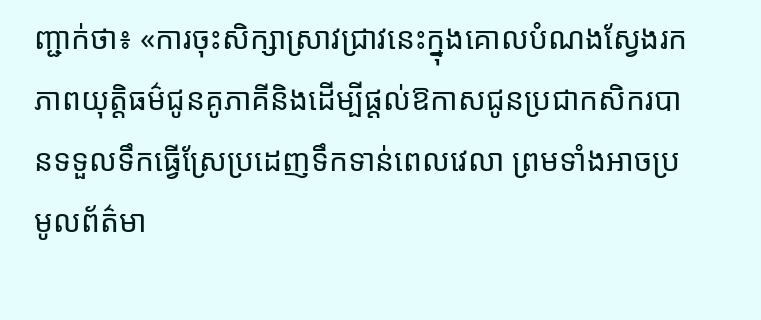ញ្ជាក់ថា៖ «ការចុះសិក្សាស្រាវជ្រាវនេះក្នុងគោលបំណងស្វែងរកភាពយុត្តិធម៌ជូនគូភាគីនិងដើម្បីផ្ដល់ឱកាសជូនប្រជាកសិករបានទទួលទឹកធ្វើស្រែប្រដេញទឹកទាន់ពេលវេលា ព្រមទាំងអាចប្រមូលព័ត៌មា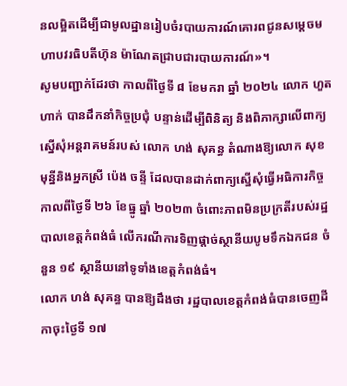នលម្អិតដើម្បីជាមូលដ្ឋានរៀបចំរបាយការណ៍គោរពជូនសម្តេចមហាបវរធិបតីហ៊ុន ម៉ាណែតជ្រាបជារបាយការណ៍»។
សូមបញ្ជាក់ដែរថា កាលពីថ្ងៃទី ៨ ខែមករា ឆ្នាំ ២០២៤ លោក ហួត ហាក់ បានដឹកនាំកិច្ចប្រជុំ បន្ទាន់ដើម្បីពិនិត្យ និងពិភាក្សាលើពាក្យស្នើសុំអន្តរាគមន៍របស់ លោក ហង់ សុគន្ធ តំណាងឱ្យលោក សុខ មុន្នីនិងអ្នកស្រី ប៉េង ចន្ទី ដែលបានដាក់ពាក្យស្នើសុំធ្វើអធិការកិច្ចកាលពីថ្ងៃទី ២៦ ខែធ្នូ ឆ្នាំ ២០២៣ ចំពោះភាពមិនប្រក្រតីរបស់រដ្ឋបាលខេត្តកំពង់ធំ លើករណីការទិញផ្តាច់ស្ថានីយបូមទឹកឯកជន ចំនួន ១៩ ស្ថានីយនៅទូទាំងខេត្តកំពង់ធំ។
លោក ហង់ សុគន្ធ បានឱ្យដឹងថា រដ្ឋបាលខេត្តកំពង់ធំបានចេញដីកាចុះថ្ងៃទី ១៧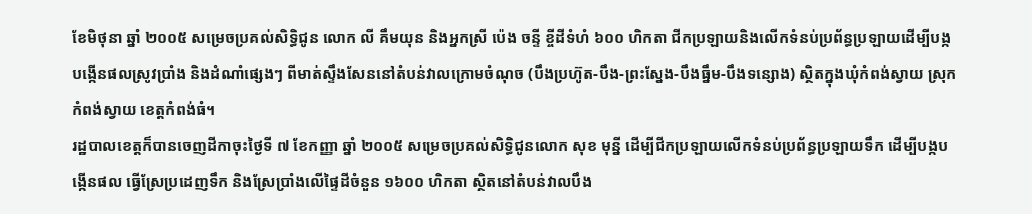ខែមិថុនា ឆ្នាំ ២០០៥ សម្រេចប្រគល់សិទ្ធិជូន លោក លី គឹមយុន និងអ្នកស្រី ប៉េង ចន្ទី ខ្ចីដីទំហំ ៦០០ ហិកតា ជីកប្រឡាយនិងលើកទំនប់ប្រព័ន្ធប្រឡាយដើម្បីបង្កបង្កើនផលស្រូវប្រាំង និងដំណាំផ្សេងៗ ពីមាត់ស្ទឹងសែននៅតំបន់វាលក្រោមចំណុច (បឹងប្រហ៊ូត-បឹង-ព្រះស្នែង-បឹងធ្នឹម-បឹងទន្សោង) ស្ថិតក្នុងឃុំកំពង់ស្វាយ ស្រុកកំពង់ស្វាយ ខេត្តកំពង់ធំ។
រដ្ឋបាលខេត្តក៏បានចេញដីកាចុះថ្ងៃទី ៧ ខែកញ្ញា ឆ្នាំ ២០០៥ សម្រេចប្រគល់សិទ្ធិជូនលោក សុខ មុន្នី ដើម្បីជីកប្រឡាយលើកទំនប់ប្រព័ន្ធប្រឡាយទឹក ដើម្បីបង្កបង្កើនផល ធ្វើស្រែប្រដេញទឹក និងស្រែប្រាំងលើផ្ទៃដីចំនួន ១៦០០ ហិកតា ស្ថិតនៅតំបន់វាលបឹង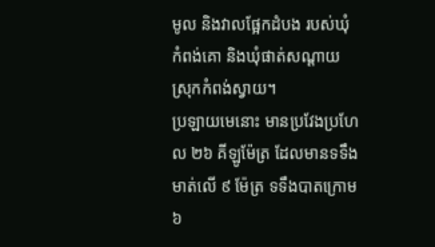មូល និងវាលផ្អែកដំបង របស់ឃុំកំពង់គោ និងឃុំផាត់សណ្តាយ ស្រុកកំពង់ស្វាយ។
ប្រឡាយមេនោះ មានប្រវែងប្រហែល ២៦ គីឡូម៉ែត្រ ដែលមានទទឹងមាត់លើ ៩ ម៉ែត្រ ទទឹងបាតក្រោម ៦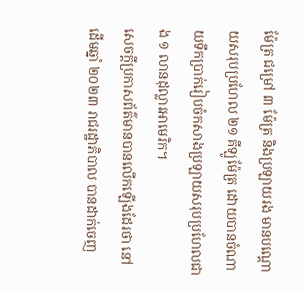ម៉ែត្រ ជម្រៅ ៣ ម៉ែត្រ និងប្រឡាយរង មានបណ្ដោយសរុបប្រហែល ២១ គីឡូម៉ែត្រ ដោយបានចំណាយទឹកប្រាក់រៀបចំកសាងប្រឡាយសរុបប្រហែលជាង ១ លានដុល្លារអាមេរិក។
សេចក្តីប្រកាសព័ត៌មានបានលើកឡើងដែរថា នៅដើមឆ្នាំ ២០២៣ រាជរដ្ឋាភិបាល បានដាក់ចេញ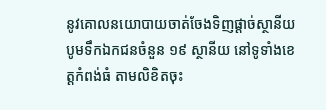នូវគោលនយោបាយចាត់ចែងទិញផ្តាច់ស្ថានីយបូមទឹកឯកជនចំនួន ១៩ ស្ថានីយ នៅទូទាំងខេត្តកំពង់ធំ តាមលិខិតចុះ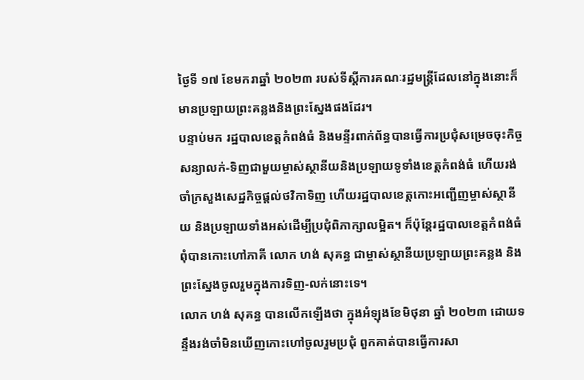ថ្ងៃទី ១៧ ខែមករាឆ្នាំ ២០២៣ របស់ទីស្តីការគណៈរដ្ឋមន្ត្រីដែលនៅក្នុងនោះក៏មានប្រឡាយព្រះគន្លងនិងព្រះស្នែងផងដែរ។
បន្ទាប់មក រដ្ឋបាលខេត្តកំពង់ធំ និងមន្ទីរពាក់ព័ន្ធបានធ្វើការប្រជុំសម្រេចចុះកិច្ចសន្យាលក់-ទិញជាមួយម្ចាស់ស្ថានីយនិងប្រឡាយទូទាំងខេត្តកំពង់ធំ ហើយរង់ចាំក្រសួងសេដ្ឋកិច្ចផ្ដល់ថវិកាទិញ ហើយរដ្ឋបាលខេត្តកោះអញ្ជើញម្ចាស់ស្ថានីយ និងប្រឡាយទាំងអស់ដើម្បីប្រជុំពិភាក្សាលម្អិត។ ក៏ប៉ុន្តែរដ្ឋបាលខេត្តកំពង់ធំ ពុំបានកោះហៅភាគី លោក ហង់ សុគន្ធ ជាម្ចាស់ស្ថានីយប្រឡាយព្រះគន្លង និងព្រះស្នែងចូលរួមក្នុងការទិញ-លក់នោះទេ។
លោក ហង់ សុគន្ធ បានលើកឡើងថា ក្នុងអំឡុងខែមិថុនា ឆ្នាំ ២០២៣ ដោយទន្ទឹងរង់ចាំមិនឃើញកោះហៅចូលរួមប្រជុំ ពួកគាត់បានធ្វើការសា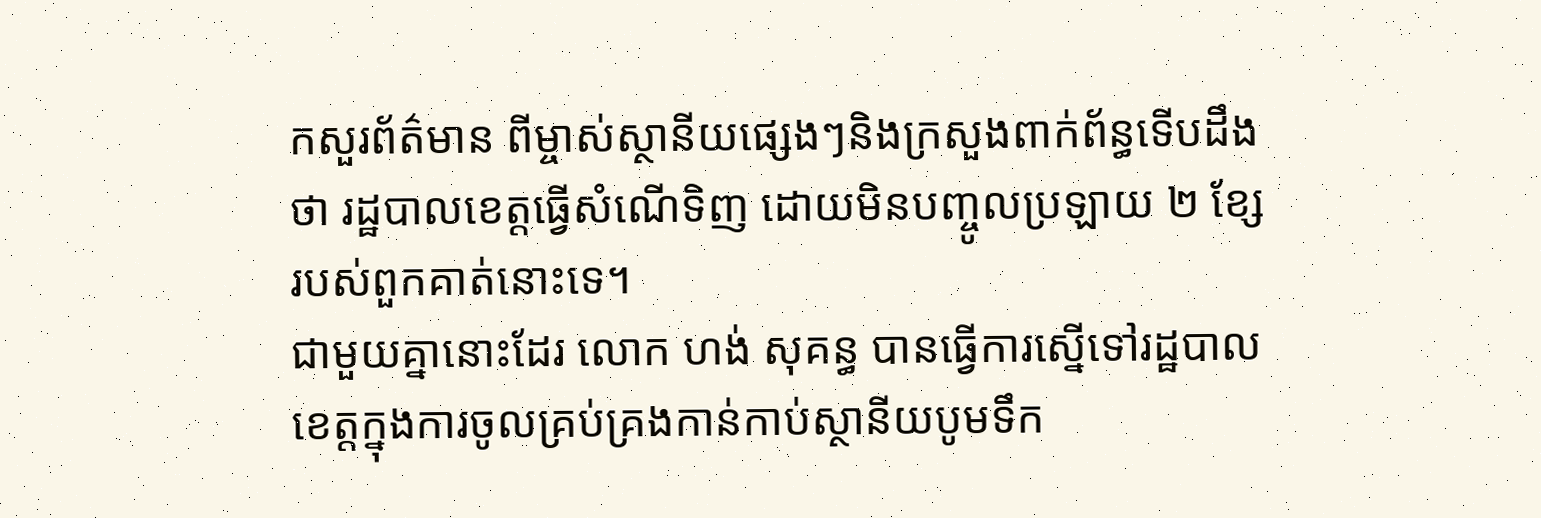កសួរព័ត៌មាន ពីម្ចាស់ស្ថានីយផ្សេងៗនិងក្រសួងពាក់ព័ន្ធទើបដឹងថា រដ្ឋបាលខេត្តធ្វើសំណើទិញ ដោយមិនបញ្ចូលប្រឡាយ ២ ខ្សែ របស់ពួកគាត់នោះទេ។
ជាមួយគ្នានោះដែរ លោក ហង់ សុគន្ធ បានធ្វើការស្នើទៅរដ្ឋបាលខេត្តក្នុងការចូលគ្រប់គ្រងកាន់កាប់ស្ថានីយបូមទឹក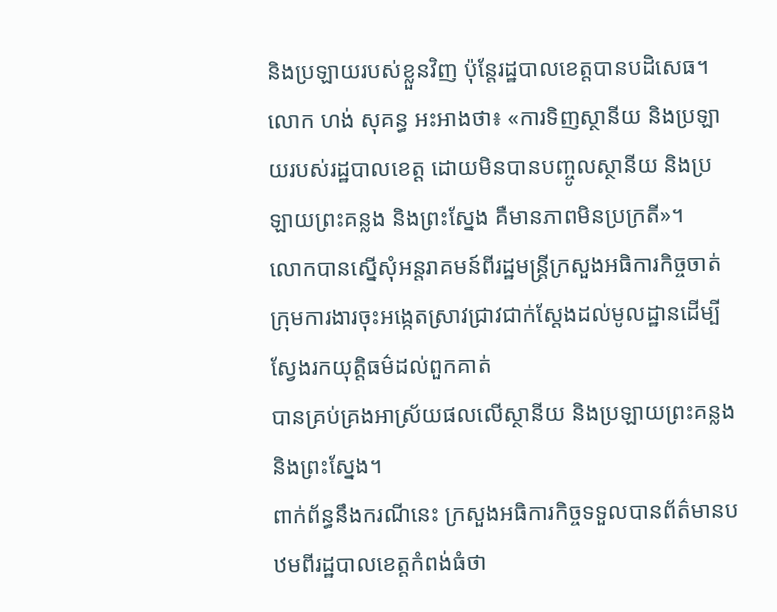និងប្រឡាយរបស់ខ្លួនវិញ ប៉ុន្តែរដ្ឋបាលខេត្តបានបដិសេធ។ លោក ហង់ សុគន្ធ អះអាងថា៖ «ការទិញស្ថានីយ និងប្រឡាយរបស់រដ្ឋបាលខេត្ត ដោយមិនបានបញ្ចូលស្ថានីយ និងប្រឡាយព្រះគន្លង និងព្រះស្នែង គឺមានភាពមិនប្រក្រតី»។
លោកបានស្នើសុំអន្តរាគមន៍ពីរដ្ឋមន្ត្រីក្រសួងអធិការកិច្ចចាត់ក្រុមការងារចុះអង្កេតស្រាវជ្រាវជាក់ស្តែងដល់មូលដ្ឋានដើម្បីស្វែងរកយុត្តិធម៌ដល់ពួកគាត់
បានគ្រប់គ្រងអាស្រ័យផលលើស្ថានីយ និងប្រឡាយព្រះគន្លង និងព្រះស្នែង។
ពាក់ព័ន្ធនឹងករណីនេះ ក្រសួងអធិការកិច្ចទទួលបានព័ត៌មានបឋមពីរដ្ឋបាលខេត្តកំពង់ធំថា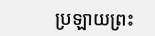ប្រឡាយព្រះ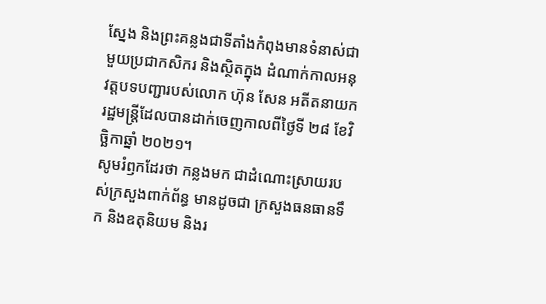ស្នែង និងព្រះគន្លងជាទីតាំងកំពុងមានទំនាស់ជាមួយប្រជាកសិករ និងស្ថិតក្នុង ដំណាក់កាលអនុវត្តបទបញ្ជារបស់លោក ហ៊ុន សែន អតីតនាយករដ្ឋមន្ត្រីដែលបានដាក់ចេញកាលពីថ្ងៃទី ២៨ ខែវិច្ឆិកាឆ្នាំ ២០២១។
សូមរំឭកដែរថា កន្លងមក ជាដំណោះស្រាយរបស់ក្រសួងពាក់ព័ន្ធ មានដូចជា ក្រសួងធនធានទឹក និងឧតុនិយម និងរ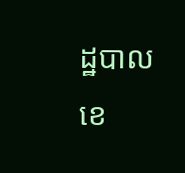ដ្ឋបាលខេ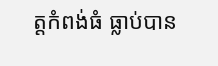ត្តកំពង់ធំ ធ្លាប់បាន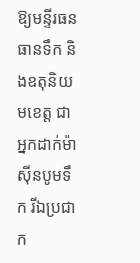ឱ្យមន្ទីរធនធានទឹក និងឧតុនិយមខេត្ត ជាអ្នកដាក់ម៉ាស៊ីនបូមទឹក រីឯប្រជាក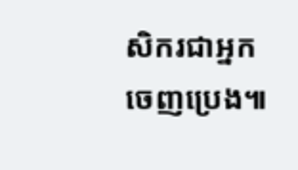សិករជាអ្នកចេញប្រេង៕